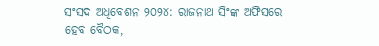ସଂସଦ ଅଧିବେଶନ ୨୦୨୪: ରାଜନାଥ ସିଂଙ୍କ ଅଫିସରେ ହେବ ବୈଠକ,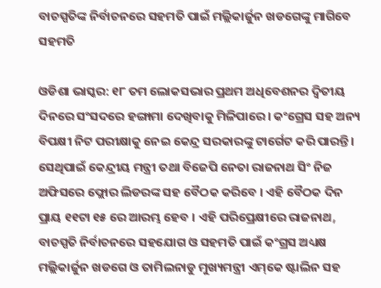ବାଚସ୍ପତିଙ୍କ ନିର୍ବାଚନରେ ସହମତି ପାଇଁ ମଲ୍ଲିକାର୍ଜୁନ ଖଡଗେଙ୍କୁ ମାଗିବେ ସହମତି

ଓଡିଶା ଭାସ୍କର: ୧୮ ତମ ଲୋକସଭାର ପ୍ରଥମ ଅଧିବେଶନର ଦ୍ୱିତୀୟ ଦିନରେ ସଂସଦରେ ହଙ୍ଗାମା ଦେଖିବାକୁ ମିଳିପାରେ । କଂଗ୍ରେସ ସହ ଅନ୍ୟ ବିପକ୍ଷୀ ନିଟ ପରୀକ୍ଷାକୁ ନେଇ କେନ୍ଦ୍ର ସରକାରଙ୍କୁ ଟାର୍ଗେଟ କରି ପାରନ୍ତି । ସେଥିପାଇଁ କେନ୍ଦ୍ରୀୟ ମନ୍ତ୍ରୀ ତଥା ବିଜେପି ନେତା ରାଜନାଥ ସିଂ ନିଜ ଅଫିସରେ ଫ୍ଲୋର ଲିଡରଙ୍କ ସହ ବୈଠକ କରିବେ । ଏହି ବୈଠକ ଦିନ ପ୍ରାୟ ୧୧ଟା ୧୫ ରେ ଆରମ୍ଭ ହେବ । ଏହି ପରିପ୍ରେକ୍ଷୀରେ ରାଜନାଥ, ବାଚସ୍ପତି ନିର୍ବାଚନରେ ସହଯୋଗ ଓ ସହମତି ପାଇଁ କଂଗ୍ରସ ଅଧ୍ୟକ୍ଷ ମଲ୍ଲିକାର୍ଜୁନ ଖଡଗେ ଓ ତାମିଲନାଡୁ ମୁଖ୍ୟମନ୍ତ୍ରୀ ଏମ୍‌କେ ଷ୍ଟାଲିନ ସହ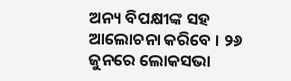ଅନ୍ୟ ବିପକ୍ଷୀଙ୍କ ସହ ଆଲୋଚନା କରିବେ । ୨୬ ଜୁନରେ ଲୋକସଭା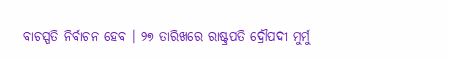ବାଚସ୍ପତି ନିର୍ବାଚନ ହେବ । ୨୭ ତାରିଖରେ ରାଷ୍ଟ୍ରପତି ଦ୍ରୌପଦୀ ମୁର୍ମୁ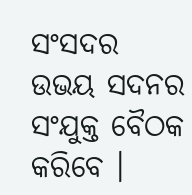ସଂସଦର ଉଭୟ ସଦନର ସଂଯୁକ୍ତ ବୈଠକ କରିବେ ।